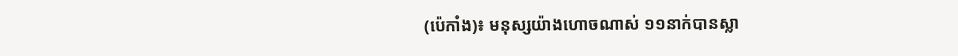(ប៉េកាំង)៖ មនុស្សយ៉ាងហោចណាស់ ១១នាក់បានស្លា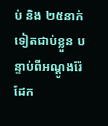ប់ និង ២៥នាក់ទៀតជាប់ខ្លួន បន្ទាប់ពីអណ្តូងរ៉ែដែក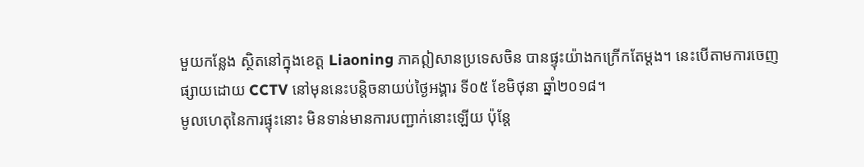មួយកន្លែង ស្ថិតនៅក្នុងខេត្ត Liaoning ភាគឦសានប្រទេសចិន បានផ្ទុះយ៉ាងកក្រើកតែម្តង។ នេះបើតាមការចេញផ្សាយដោយ CCTV នៅមុននេះបន្តិចនាយប់ថ្ងៃអង្គារ ទី០៥ ខែមិថុនា ឆ្នាំ២០១៨។
មូលហេតុនៃការផ្ទុះនោះ មិនទាន់មានការបញ្ជាក់នោះឡើយ ប៉ុន្តែ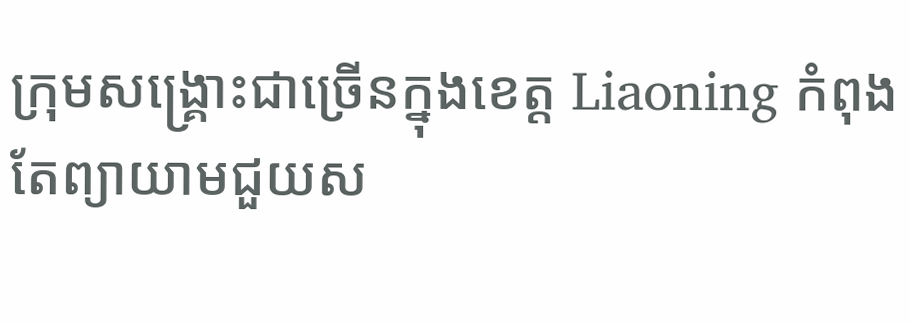ក្រុមសង្គ្រោះជាច្រើនក្នុងខេត្ត Liaoning កំពុងតែព្យាយាមជួយស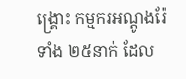ង្គ្រោះ កម្មករអណ្តូងរ៉ែទាំង ២៥នាក់ ដែល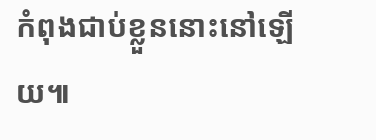កំពុងជាប់ខ្លួននោះនៅឡើយ៕